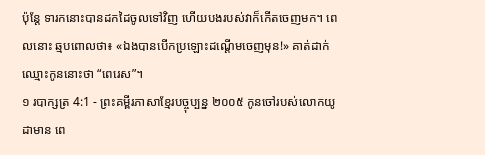ប៉ុន្តែ ទារកនោះបានដកដៃចូលទៅវិញ ហើយបងរបស់វាក៏កើតចេញមក។ ពេលនោះ ឆ្មបពោលថា៖ «ឯងបានបើកប្រឡោះដណ្ដើមចេញមុន!» គាត់ដាក់ឈ្មោះកូននោះថា “ពេរេស”។
១ របាក្សត្រ 4:1 - ព្រះគម្ពីរភាសាខ្មែរបច្ចុប្បន្ន ២០០៥ កូនចៅរបស់លោកយូដាមាន ពេ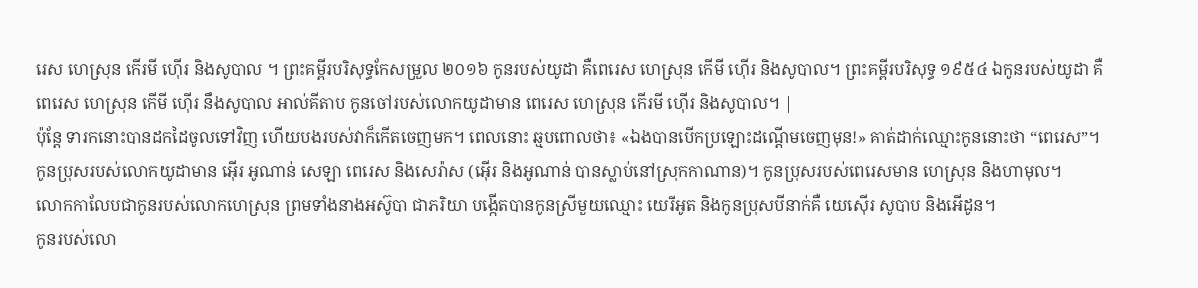រេស ហេស្រុន កើរមី ហ៊ើរ និងសូបាល ។ ព្រះគម្ពីរបរិសុទ្ធកែសម្រួល ២០១៦ កូនរបស់យូដា គឺពេរេស ហេស្រុន កើមី ហ៊ើរ និងសូបាល។ ព្រះគម្ពីរបរិសុទ្ធ ១៩៥៤ ឯកូនរបស់យូដា គឺពេរេស ហេស្រុន កើមី ហ៊ើរ នឹងសូបាល អាល់គីតាប កូនចៅរបស់លោកយូដាមាន ពេរេស ហេស្រុន កើរមី ហ៊ើរ និងសូបាល។ |
ប៉ុន្តែ ទារកនោះបានដកដៃចូលទៅវិញ ហើយបងរបស់វាក៏កើតចេញមក។ ពេលនោះ ឆ្មបពោលថា៖ «ឯងបានបើកប្រឡោះដណ្ដើមចេញមុន!» គាត់ដាក់ឈ្មោះកូននោះថា “ពេរេស”។
កូនប្រុសរបស់លោកយូដាមាន អ៊ើរ អូណាន់ សេឡា ពេរេស និងសេរ៉ាស (អ៊ើរ និងអូណាន់ បានស្លាប់នៅស្រុកកាណាន)។ កូនប្រុសរបស់ពេរេសមាន ហេស្រុន និងហាមុល។
លោកកាលែបជាកូនរបស់លោកហេស្រុន ព្រមទាំងនាងអស៊ូបា ជាភរិយា បង្កើតបានកូនស្រីមួយឈ្មោះ យេរីអូត និងកូនប្រុសបីនាក់គឺ យេស៊ើរ សូបាប និងអើដូន។
កូនរបស់លោ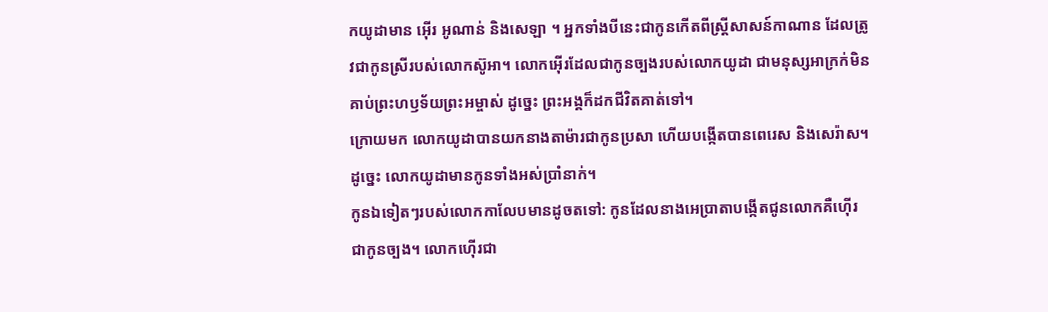កយូដាមាន អ៊ើរ អូណាន់ និងសេឡា ។ អ្នកទាំងបីនេះជាកូនកើតពីស្ត្រីសាសន៍កាណាន ដែលត្រូវជាកូនស្រីរបស់លោកស៊ូអា។ លោកអ៊ើរដែលជាកូនច្បងរបស់លោកយូដា ជាមនុស្សអាក្រក់មិនគាប់ព្រះហឫទ័យព្រះអម្ចាស់ ដូច្នេះ ព្រះអង្គក៏ដកជីវិតគាត់ទៅ។
ក្រោយមក លោកយូដាបានយកនាងតាម៉ារជាកូនប្រសា ហើយបង្កើតបានពេរេស និងសេរ៉ាស។ ដូច្នេះ លោកយូដាមានកូនទាំងអស់ប្រាំនាក់។
កូនឯទៀតៗរបស់លោកកាលែបមានដូចតទៅ: កូនដែលនាងអេប្រាតាបង្កើតជូនលោកគឺហ៊ើរ ជាកូនច្បង។ លោកហ៊ើរជា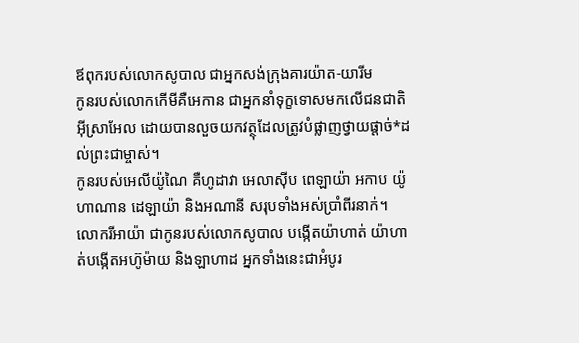ឪពុករបស់លោកសូបាល ជាអ្នកសង់ក្រុងគារយ៉ាត-យារីម
កូនរបស់លោកកើមីគឺអេកាន ជាអ្នកនាំទុក្ខទោសមកលើជនជាតិអ៊ីស្រាអែល ដោយបានលួចយកវត្ថុដែលត្រូវបំផ្លាញថ្វាយផ្ដាច់*ដល់ព្រះជាម្ចាស់។
កូនរបស់អេលីយ៉ូណៃ គឺហូដាវា អេលាស៊ីប ពេឡាយ៉ា អកាប យ៉ូហាណាន ដេឡាយ៉ា និងអណានី សរុបទាំងអស់ប្រាំពីរនាក់។
លោករីអាយ៉ា ជាកូនរបស់លោកសូបាល បង្កើតយ៉ាហាត់ យ៉ាហាត់បង្កើតអហ៊ូម៉ាយ និងឡាហាដ អ្នកទាំងនេះជាអំបូរ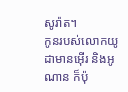សូរ៉ាត។
កូនរបស់លោកយូដាមានអ៊ើរ និងអូណាន ក៏ប៉ុ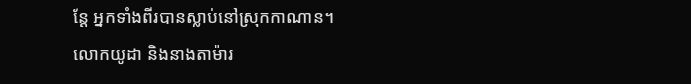ន្តែ អ្នកទាំងពីរបានស្លាប់នៅស្រុកកាណាន។
លោកយូដា និងនាងតាម៉ារ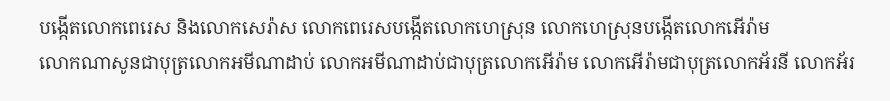បង្កើតលោកពេរេស និងលោកសេរ៉ាស លោកពេរេសបង្កើតលោកហេស្រុន លោកហេស្រុនបង្កើតលោកអើរ៉ាម
លោកណាសូនជាបុត្រលោកអមីណាដាប់ លោកអមីណាដាប់ជាបុត្រលោកអើរ៉ាម លោកអើរ៉ាមជាបុត្រលោកអ័រនី លោកអ័រ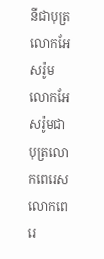នីជាបុត្រលោកអែសរ៉ូម លោកអែសរ៉ូមជាបុត្រលោកពេរេស លោកពេរេ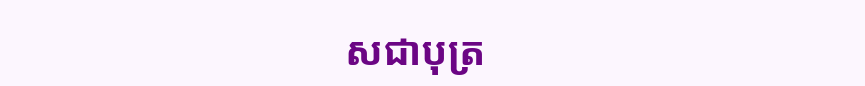សជាបុត្រ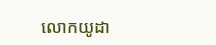លោកយូដា